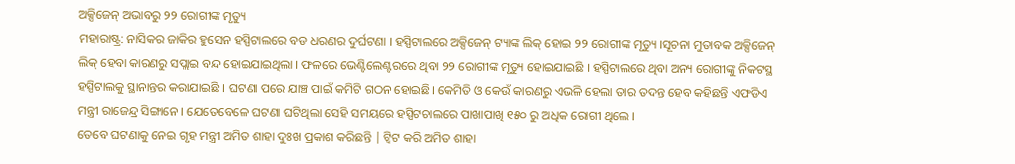ଅକ୍ସିଜେନ୍ ଅଭାବରୁ ୨୨ ରୋଗୀଙ୍କ ମୃତ୍ୟୁ
ମହାରାଷ୍ଟ୍ର: ନାସିକର ଜାକିର ହୁସେନ ହସ୍ପିଟାଲରେ ବଡ ଧରଣର ଦୁର୍ଘଟଣା । ହସ୍ପିଟାଲରେ ଅକ୍ସିଜେନ୍ ଟ୍ୟାଙ୍କ ଲିକ୍ ହୋଇ ୨୨ ରୋଗୀଙ୍କ ମୃତ୍ୟୁ ।ସୂଚନା ମୁତାବକ ଅକ୍ସିଜେନ୍ ଲିକ୍ ହେବା କାରଣରୁ ସପ୍ଲାଇ ବନ୍ଦ ହୋଇଯାଇଥିଲା । ଫଳରେ ଭେଣ୍ଟିଲେଣ୍ଟରରେ ଥିବା ୨୨ ରୋଗୀଙ୍କ ମୃତ୍ୟୁ ହୋଇଯାଇଛି । ହସ୍ପିଟାଲରେ ଥିବା ଅନ୍ୟ ରୋଗୀଙ୍କୁ ନିକଟସ୍ଥ ହସ୍ପିଟାଲକୁ ସ୍ଥାନାନ୍ତର କରାଯାଇଛି । ଘଟଣା ପରେ ଯାଞ୍ଚ ପାଇଁ କମିଟି ଗଠନ ହୋଇଛି। କେମିତି ଓ କେଉଁ କାରଣରୁ ଏଭଳି ହେଲା ତାର ତଦନ୍ତ ହେବ କହିଛନ୍ତି ଏଫଡିଏ ମନ୍ତ୍ରୀ ରାଜେନ୍ଦ୍ର ସିଙ୍ଗାନେ । ଯେତେବେଳେ ଘଟଣା ଘଟିଥିଲା ସେହି ସମୟରେ ହସ୍ପିଟଚାଲରେ ପାଖାପାଖି ୧୫୦ ରୁ ଅଧିକ ରୋଗୀ ଥିଲେ ।
ତେବେ ଘଟଣାକୁ ନେଇ ଗୃହ ମନ୍ତ୍ରୀ ଅମିତ ଶାହା ଦୁଃଖ ପ୍ରକାଶ କରିଛନ୍ତି | ଟ୍ୱିଟ କରି ଅମିତ ଶାହା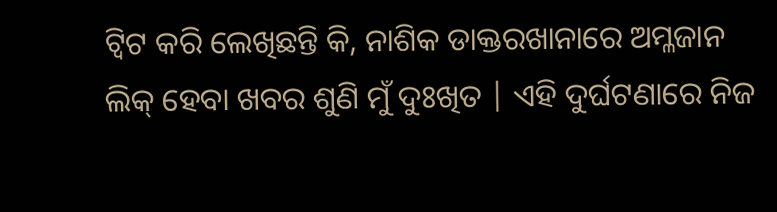ଟ୍ୱିଟ କରି ଲେଖିଛନ୍ତି କି, ନାଶିକ ଡାକ୍ତରଖାନାରେ ଅମ୍ଳଜାନ ଲିକ୍ ହେବା ଖବର ଶୁଣି ମୁଁ ଦୁଃଖିତ | ଏହି ଦୁର୍ଘଟଣାରେ ନିଜ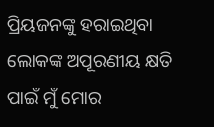ପ୍ରିୟଜନଙ୍କୁ ହରାଇଥିବା ଲୋକଙ୍କ ଅପୂରଣୀୟ କ୍ଷତି ପାଇଁ ମୁଁ ମୋର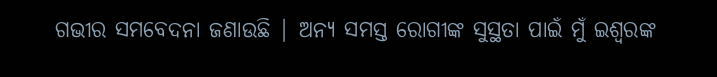ଗଭୀର ସମବେଦନା ଜଣାଉଛି | ଅନ୍ୟ ସମସ୍ତ ରୋଗୀଙ୍କ ସୁସ୍ଥତା ପାଇଁ ମୁଁ ଇଶ୍ଵରଙ୍କ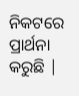ନିକଟରେ ପ୍ରାର୍ଥନା କରୁଛି |